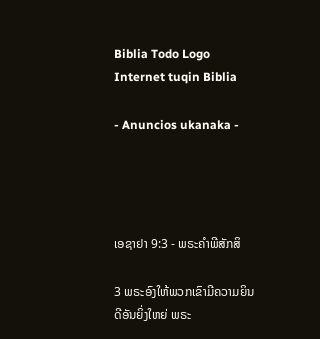Biblia Todo Logo
Internet tuqin Biblia

- Anuncios ukanaka -




ເອຊາຢາ 9:3 - ພຣະຄຳພີສັກສິ

3 ພຣະອົງໃຫ້ພວກເຂົາມີຄວາມຍິນດີອັນຍິ່ງໃຫຍ່ ພຣະ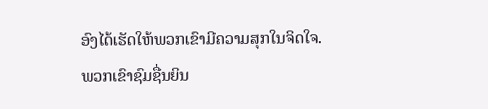ອົງໄດ້ເຮັດໃຫ້ພວກເຂົາມີຄວາມສຸກໃນຈິດໃຈ. ພວກເຂົາຊົມຊື່ນຍິນ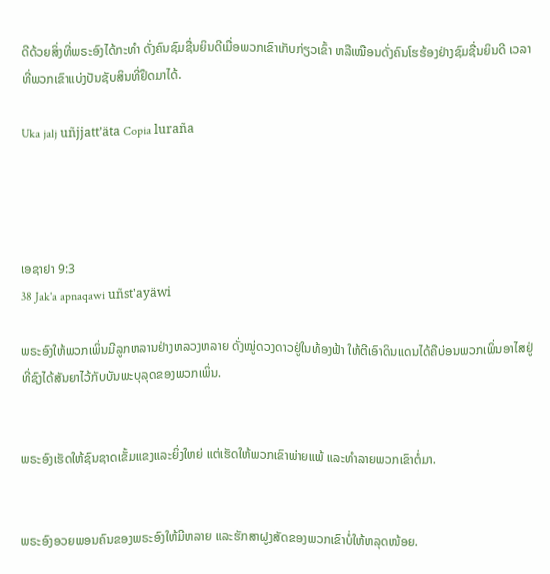ດີດ້ວຍສິ່ງທີ່ພຣະອົງໄດ້ກະທຳ ດັ່ງຄົນຊົມຊື່ນຍິນດີເມື່ອພວກເຂົາເກັບກ່ຽວເຂົ້າ ຫລືເໝືອນດັ່ງຄົນໂຮຮ້ອງຢ່າງຊົມຊື່ນຍິນດີ ເວລາທີ່ພວກເຂົາແບ່ງປັນຊັບສິນທີ່ຢຶດມາໄດ້.

Uka jalj uñjjattʼäta Copia luraña




ເອຊາຢາ 9:3
38 Jak'a apnaqawi uñst'ayäwi

ພຣະອົງໃຫ້ພວກເພິ່ນມີລູກຫລານຢ່າງຫລວງຫລາຍ ດັ່ງໝູ່ດວງດາວຢູ່ໃນທ້ອງຟ້າ ໃຫ້ຕີເອົາດິນແດນໄດ້ຄືບ່ອນພວກເພິ່ນອາໄສຢູ່ ທີ່ຊົງໄດ້ສັນຍາໄວ້ກັບບັນພະບຸລຸດຂອງພວກເພິ່ນ.


ພຣະອົງເຮັດໃຫ້ຊົນຊາດເຂັ້ມແຂງແລະຍິ່ງໃຫຍ່ ແຕ່ເຮັດໃຫ້ພວກເຂົາພ່າຍແພ້ ແລະທຳລາຍພວກເຂົາຕໍ່ມາ.


ພຣະອົງອວຍພອນຄົນຂອງພຣະອົງໃຫ້ມີຫລາຍ ແລະຮັກສາຝູງສັດຂອງພວກເຂົາບໍ່ໃຫ້ຫລຸດໜ້ອຍ.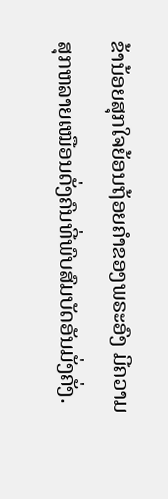ຂ້ານ້ອຍສຸກໃຈຍ້ອນຖ້ອຍຄຳຂອງພຣະອົງ ມີຄວາມສຸກຫລາຍເໝືອນດັ່ງຄົນທີ່ພົບສົມບັດອັນມັ່ງຄັ່ງ.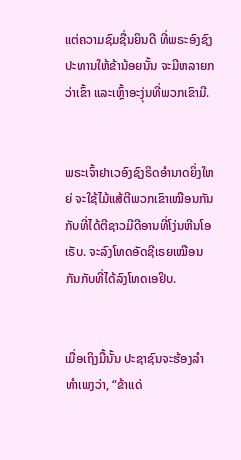ແຕ່ຄວາມຊົມຊື່ນຍິນດີ ທີ່ພຣະອົງຊົງປະທານໃຫ້ຂ້ານ້ອຍນັ້ນ ຈະມີຫລາຍກວ່າເຂົ້າ ແລະເຫຼົ້າອະງຸ່ນທີ່ພວກເຂົາມີ.


ພຣະເຈົ້າຢາເວອົງຊົງຣິດອຳນາດຍິ່ງໃຫຍ່ ຈະໃຊ້ໄມ້ແສ້ຕີພວກເຂົາເໝືອນກັນກັບທີ່ໄດ້ຕີຊາວມີດີອານທີ່ໂງ່ນຫີນໂອເຣັບ. ຈະລົງໂທດອັດຊີເຣຍເໝືອນກັນກັບທີ່ໄດ້ລົງໂທດເອຢິບ.


ເມື່ອເຖິງມື້ນັ້ນ ປະຊາຊົນຈະຮ້ອງລຳທຳເພງວ່າ, “ຂ້າແດ່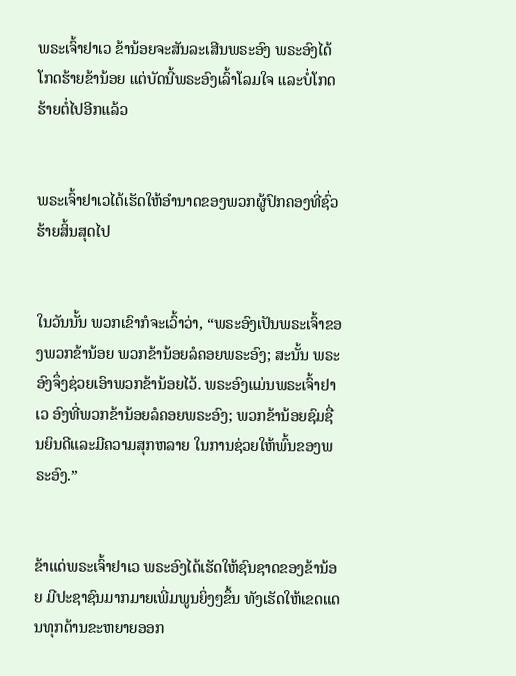ພຣະເຈົ້າຢາເວ ຂ້ານ້ອຍຈະສັນລະເສີນພຣະອົງ ພຣະອົງໄດ້ໂກດຮ້າຍຂ້ານ້ອຍ ແຕ່ບັດນີ້ພຣະອົງເລົ້າໂລມໃຈ ແລະບໍ່ໂກດຮ້າຍຕໍ່ໄປອີກແລ້ວ


ພຣະເຈົ້າຢາເວໄດ້ເຮັດໃຫ້ອຳນາດຂອງພວກຜູ້ປົກຄອງທີ່ຊົ່ວຮ້າຍສິ້ນສຸດໄປ


ໃນວັນນັ້ນ ພວກເຂົາກໍຈະເວົ້າວ່າ, “ພຣະອົງເປັນພຣະເຈົ້າຂອງພວກຂ້ານ້ອຍ ພວກຂ້ານ້ອຍລໍຄອຍພຣະອົງ; ສະນັ້ນ ພຣະອົງຈຶ່ງຊ່ວຍເອົາພວກຂ້ານ້ອຍໄວ້. ພຣະອົງແມ່ນພຣະເຈົ້າຢາເວ ອົງທີ່ພວກຂ້ານ້ອຍລໍຄອຍພຣະອົງ; ພວກຂ້ານ້ອຍຊົມຊື່ນຍິນດີແລະມີຄວາມສຸກຫລາຍ ໃນການຊ່ວຍໃຫ້ພົ້ນຂອງພຣະອົງ.”


ຂ້າແດ່ພຣະເຈົ້າຢາເວ ພຣະອົງໄດ້ເຮັດໃຫ້ຊົນຊາດຂອງຂ້ານ້ອຍ ມີປະຊາຊົນມາກມາຍເພີ່ມພູນຍິ່ງໆຂຶ້ນ ທັງເຮັດໃຫ້ເຂດແດນທຸກດ້ານຂະຫຍາຍອອກ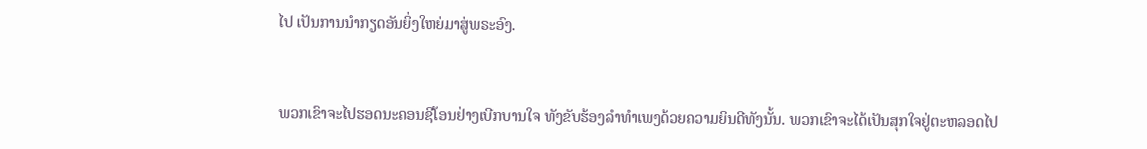ໄປ ເປັນການນຳກຽດອັນຍິ່ງໃຫຍ່ມາສູ່ພຣະອົງ.


ພວກເຂົາຈະໄປຮອດນະຄອນຊີໂອນຢ່າງເບີກບານໃຈ ທັງຂັບຮ້ອງລຳທຳເພງດ້ວຍຄວາມຍິນດີທັງນັ້ນ. ພວກເຂົາຈະໄດ້ເປັນສຸກໃຈຢູ່ຕະຫລອດໄປ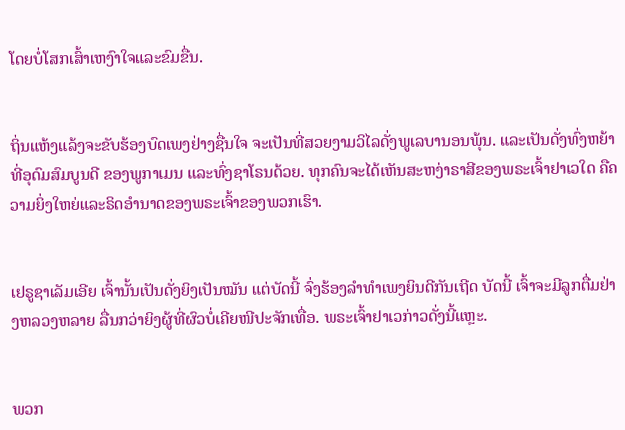ໂດຍບໍ່ໂສກເສົ້າເຫງົາໃຈແລະຂົມຂື່ນ.


ຖິ່ນແຫ້ງແລ້ງຈະຂັບຮ້ອງບົດເພງຢ່າງຊື່ນໃຈ ຈະເປັນທີ່ສວຍງາມວິໄລດັ່ງພູເລບານອນພຸ້ນ. ແລະເປັນດັ່ງທົ່ງຫຍ້າທີ່ອຸດົມສົມບູນດີ ຂອງພູກາເມນ ແລະທົ່ງຊາໂຣນດ້ວຍ. ທຸກຄົນຈະໄດ້ເຫັນສະຫງ່າຣາສີຂອງພຣະເຈົ້າຢາເວໃດ ຄືຄວາມຍິ່ງໃຫຍ່ແລະຣິດອຳນາດຂອງພຣະເຈົ້າຂອງພວກເຮົາ.


ເຢຣູຊາເລັມເອີຍ ເຈົ້ານັ້ນເປັນດັ່ງຍິງເປັນໝັນ ແຕ່ບັດນີ້ ຈົ່ງຮ້ອງລຳທຳເພງຍິນດີກັນເຖີດ ບັດນີ້ ເຈົ້າຈະມີລູກຕື່ມຢ່າງຫລວງຫລາຍ ລື່ນກວ່າຍິງຜູ້ທີ່ຜົວບໍ່ເຄີຍໜີປະຈັກເທື່ອ. ພຣະເຈົ້າຢາເວກ່າວດັ່ງນີ້ແຫຼະ.


ພວກ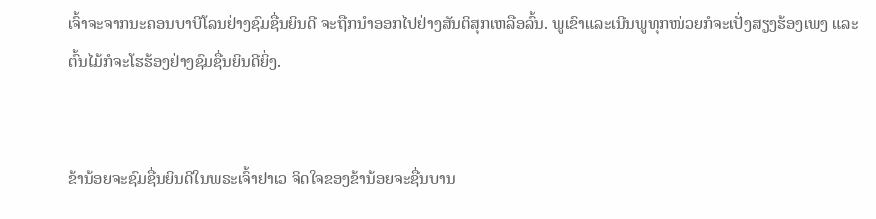ເຈົ້າຈະຈາກນະຄອນບາບີໂລນຢ່າງຊົມຊື່ນຍິນດີ ຈະຖືກນຳອອກໄປຢ່າງສັນຕິສຸກເຫລືອລົ້ນ. ພູເຂົາແລະເນີນພູທຸກໜ່ວຍກໍຈະເປັ່ງສຽງຮ້ອງເພງ ແລະຕົ້ນໄມ້ກໍຈະໂຮຮ້ອງຢ່າງຊົມຊື່ນຍິນດີຍິ່ງ.


ຂ້ານ້ອຍຈະຊົມຊື່ນຍິນດີໃນພຣະເຈົ້າຢາເວ ຈິດໃຈຂອງຂ້ານ້ອຍຈະຊື່ນບານ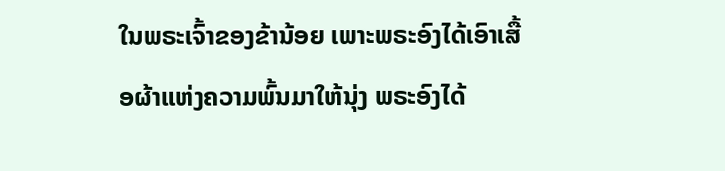ໃນພຣະເຈົ້າຂອງຂ້ານ້ອຍ ເພາະພຣະອົງໄດ້ເອົາເສື້ອຜ້າແຫ່ງຄວາມພົ້ນມາໃຫ້ນຸ່ງ ພຣະອົງໄດ້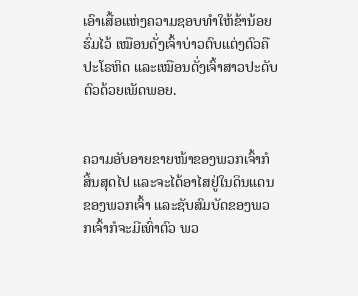ເອົາເສື້ອແຫ່ງຄວາມຊອບທຳໃຫ້ຂ້ານ້ອຍຮົ່ມໄວ້ ເໝືອນດັ່ງເຈົ້າບ່າວຕົບແຕ່ງຕົວຄືປະໂຣຫິດ ແລະເໝືອນດັ່ງເຈົ້າສາວປະດັບຕົວດ້ວຍເພັດພອຍ.


ຄວາມອັບອາຍຂາຍໜ້າຂອງພວກເຈົ້າກໍສິ້ນສຸດໄປ ແລະຈະໄດ້ອາໄສຢູ່ໃນດິນແດນຂອງພວກເຈົ້າ ແລະຊັບສົມບັດຂອງພວກເຈົ້າກໍຈະມີເທົ່າຕົວ ພວ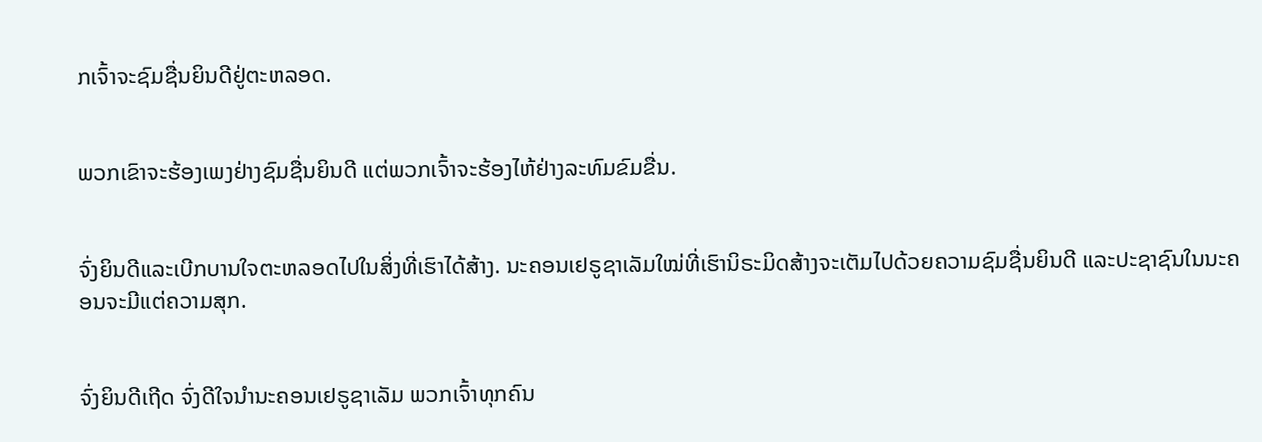ກເຈົ້າຈະຊົມຊື່ນຍິນດີຢູ່ຕະຫລອດ.


ພວກເຂົາຈະຮ້ອງເພງຢ່າງຊົມຊື່ນຍິນດີ ແຕ່ພວກເຈົ້າຈະຮ້ອງໄຫ້ຢ່າງລະທົມຂົມຂື່ນ.


ຈົ່ງຍິນດີແລະເບີກບານໃຈຕະຫລອດໄປໃນສິ່ງທີ່ເຮົາໄດ້ສ້າງ. ນະຄອນເຢຣູຊາເລັມໃໝ່ທີ່ເຮົານິຣະມິດສ້າງຈະເຕັມໄປດ້ວຍຄວາມຊົມຊື່ນຍິນດີ ແລະປະຊາຊົນໃນນະຄອນຈະມີແຕ່ຄວາມສຸກ.


ຈົ່ງຍິນດີເຖີດ ຈົ່ງດີໃຈນຳນະຄອນເຢຣູຊາເລັມ ພວກເຈົ້າທຸກຄົນ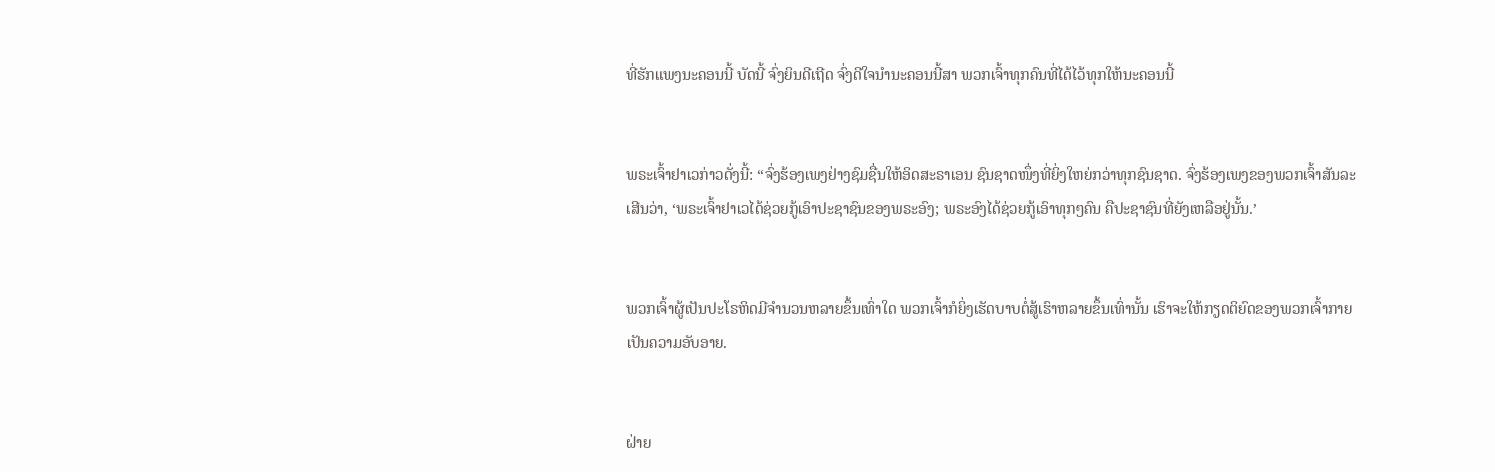ທີ່ຮັກແພງນະຄອນນີ້ ບັດນີ້ ຈົ່ງຍິນດີເຖີດ ຈົ່ງດີໃຈນຳນະຄອນນີ້ສາ ພວກເຈົ້າທຸກຄົນທີ່ໄດ້ໄວ້ທຸກໃຫ້ນະຄອນນີ້


ພຣະເຈົ້າຢາເວກ່າວດັ່ງນີ້: “ຈົ່ງຮ້ອງເພງຢ່າງຊົມຊື່ນໃຫ້ອິດສະຣາເອນ ຊົນຊາດໜຶ່ງທີ່ຍິ່ງໃຫຍ່ກວ່າທຸກຊົນຊາດ. ຈົ່ງຮ້ອງເພງຂອງພວກເຈົ້າສັນລະເສີນວ່າ, ‘ພຣະເຈົ້າຢາເວໄດ້ຊ່ວຍກູ້ເອົາປະຊາຊົນຂອງພຣະອົງ; ພຣະອົງໄດ້ຊ່ວຍກູ້ເອົາທຸກໆຄົນ ຄືປະຊາຊົນທີ່ຍັງເຫລືອຢູ່ນັ້ນ.’


ພວກເຈົ້າຜູ້ເປັນປະໂຣຫິດມີຈຳນວນຫລາຍຂຶ້ນເທົ່າໃດ ພວກເຈົ້າກໍຍິ່ງເຮັດບາບຕໍ່ສູ້ເຮົາຫລາຍຂຶ້ນເທົ່ານັ້ນ ເຮົາຈະໃຫ້ກຽດຕິຍົດຂອງພວກເຈົ້າກາຍເປັນຄວາມອັບອາຍ.


ຝ່າຍ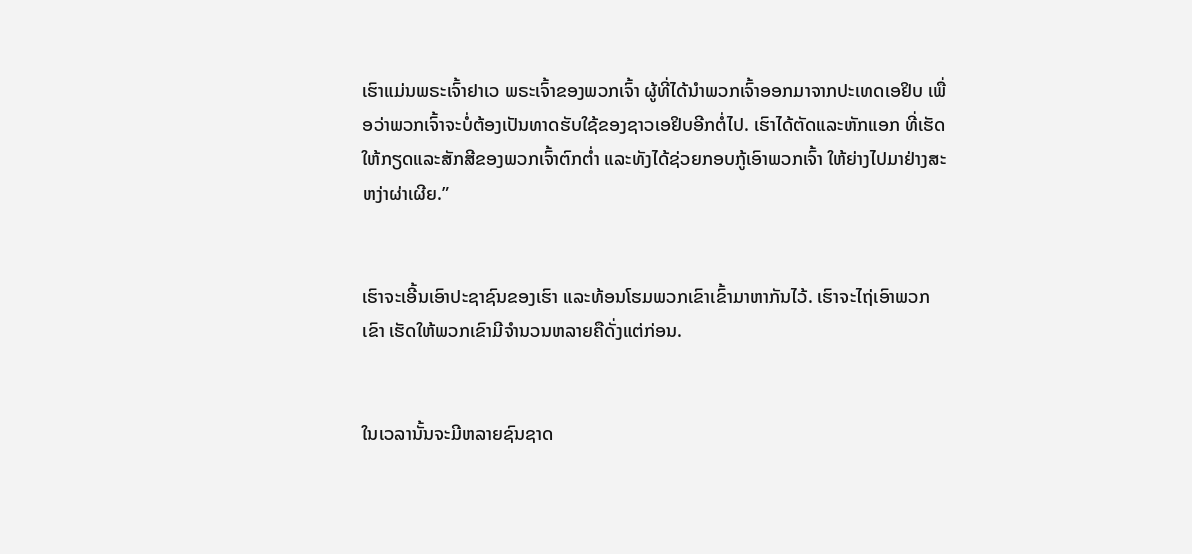ເຮົາແມ່ນພຣະເຈົ້າຢາເວ ພຣະເຈົ້າຂອງພວກເຈົ້າ ຜູ້ທີ່ໄດ້ນຳພວກເຈົ້າອອກມາຈາກປະເທດເອຢິບ ເພື່ອວ່າພວກເຈົ້າຈະບໍ່ຕ້ອງເປັນທາດຮັບໃຊ້ຂອງຊາວເອຢິບອີກຕໍ່ໄປ. ເຮົາໄດ້ຕັດແລະຫັກແອກ ທີ່ເຮັດໃຫ້ກຽດແລະສັກສີຂອງພວກເຈົ້າຕົກຕໍ່າ ແລະທັງໄດ້ຊ່ວຍກອບກູ້ເອົາພວກເຈົ້າ ໃຫ້ຍ່າງໄປມາຢ່າງສະຫງ່າຜ່າເຜີຍ.”


ເຮົາຈະເອີ້ນເອົາປະຊາຊົນຂອງເຮົາ ແລະທ້ອນໂຮມພວກເຂົາເຂົ້າມາຫາກັນໄວ້. ເຮົາຈະໄຖ່ເອົາພວກເຂົາ ເຮັດໃຫ້ພວກເຂົາມີຈຳນວນຫລາຍຄືດັ່ງແຕ່ກ່ອນ.


ໃນເວລານັ້ນຈະມີຫລາຍຊົນຊາດ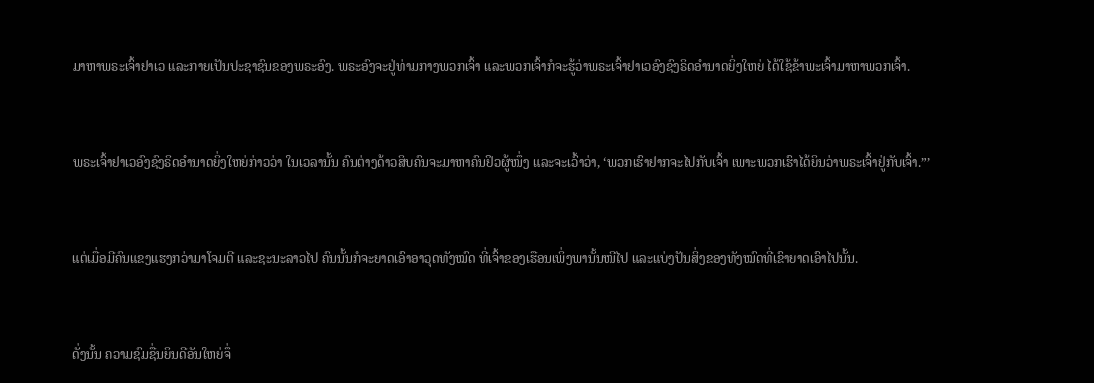ມາຫາພຣະເຈົ້າຢາເວ ແລະກາຍເປັນປະຊາຊົນຂອງພຣະອົງ. ພຣະອົງຈະຢູ່ທ່າມກາງພວກເຈົ້າ ແລະພວກເຈົ້າກໍຈະຮູ້ວ່າພຣະເຈົ້າຢາເວອົງຊົງຣິດອຳນາດຍິ່ງໃຫຍ່ ໄດ້ໃຊ້ຂ້າພະເຈົ້າມາຫາພວກເຈົ້າ.


ພຣະເຈົ້າຢາເວອົງຊົງຣິດອຳນາດຍິ່ງໃຫຍ່ກ່າວວ່າ ໃນເວລານັ້ນ ຄົນຕ່າງດ້າວສິບຄົນຈະມາຫາຄົນຢິວຜູ້ໜຶ່ງ ແລະຈະເວົ້າວ່າ, ‘ພວກເຮົາຢາກຈະໄປກັບເຈົ້າ ເພາະພວກເຮົາໄດ້ຍິນວ່າພຣະເຈົ້າຢູ່ກັບເຈົ້າ.”’


ແຕ່ເມື່ອມີຄົນແຂງແຮງກວ່າມາໂຈມຕີ ແລະຊະນະລາວໄປ ຄົນນັ້ນກໍຈະຍາດເອົາອາວຸດທັງໝົດ ທີ່ເຈົ້າຂອງເຮືອນເພິ່ງພານັ້ນໜີໄປ ແລະແບ່ງປັນສິ່ງຂອງທັງໝົດທີ່ເຂົາຍາດເອົາໄປນັ້ນ.


ດັ່ງນັ້ນ ຄວາມຊົມຊື່ນຍິນດີອັນໃຫຍ່ຈຶ່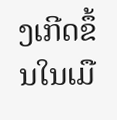ງເກີດຂຶ້ນໃນເມື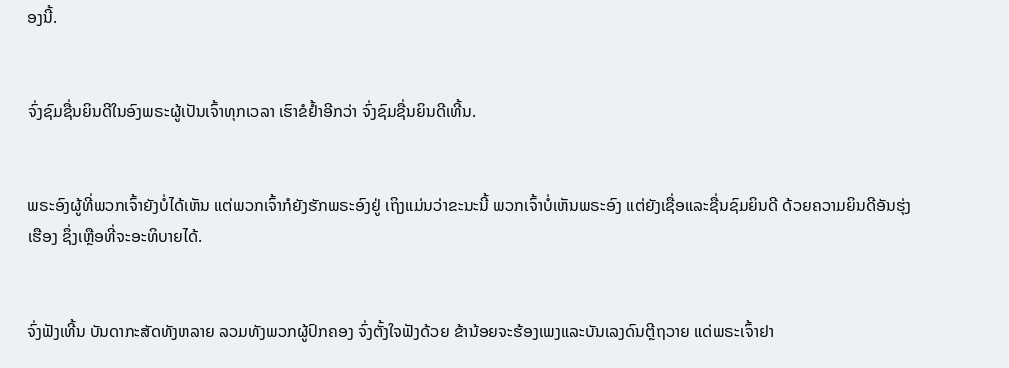ອງນີ້.


ຈົ່ງຊົມຊື່ນຍິນດີໃນອົງພຣະຜູ້ເປັນເຈົ້າທຸກເວລາ ເຮົາຂໍຢໍ້າອີກວ່າ ຈົ່ງຊົມຊື່ນຍິນດີເທີ້ນ.


ພຣະອົງຜູ້ທີ່ພວກເຈົ້າຍັງບໍ່ໄດ້ເຫັນ ແຕ່ພວກເຈົ້າກໍຍັງຮັກພຣະອົງຢູ່ ເຖິງແມ່ນວ່າຂະນະນີ້ ພວກເຈົ້າບໍ່ເຫັນພຣະອົງ ແຕ່ຍັງເຊື່ອແລະຊື່ນຊົມຍິນດີ ດ້ວຍຄວາມຍິນດີອັນຮຸ່ງເຮືອງ ຊຶ່ງເຫຼືອທີ່ຈະອະທິບາຍໄດ້.


ຈົ່ງຟັງເທີ້ນ ບັນດາກະສັດທັງຫລາຍ ລວມທັງພວກຜູ້ປົກຄອງ ຈົ່ງຕັ້ງໃຈຟັງດ້ວຍ ຂ້ານ້ອຍຈະຮ້ອງເພງແລະບັນເລງດົນຕຼີຖວາຍ ແດ່ພຣະເຈົ້າຢາ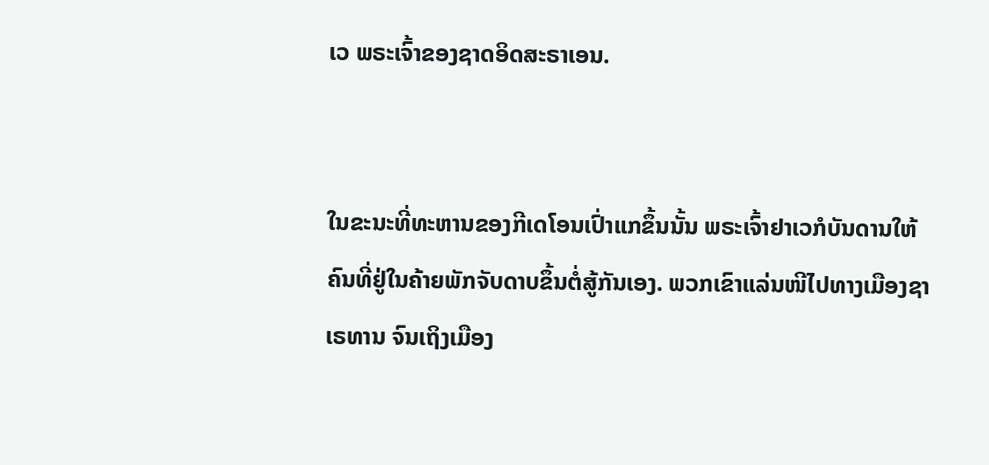ເວ ພຣະເຈົ້າຂອງຊາດອິດສະຣາເອນ.


ໃນຂະນະທີ່ທະຫານຂອງກີເດໂອນເປົ່າແກຂຶ້ນນັ້ນ ພຣະເຈົ້າຢາເວກໍບັນດານໃຫ້ຄົນທີ່ຢູ່ໃນຄ້າຍພັກຈັບດາບຂຶ້ນຕໍ່ສູ້ກັນເອງ. ພວກເຂົາແລ່ນໜີໄປທາງເມືອງຊາເຣທານ ຈົນເຖິງເມືອງ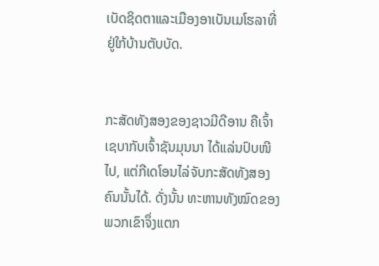ເບັດຊິດຕາແລະເມືອງອາເບັນເມໂຮລາທີ່ຢູ່ໃກ້ບ້ານຕັບບັດ.


ກະສັດທັງສອງຂອງຊາວມີດີອານ ຄືເຈົ້າເຊບາກັບເຈົ້າຊັນມຸນນາ ໄດ້ແລ່ນປົບໜີໄປ, ແຕ່ກີເດໂອນໄລ່ຈັບກະສັດທັງສອງຄົນນັ້ນໄດ້. ດັ່ງນັ້ນ ທະຫານທັງໝົດຂອງພວກເຂົາຈຶ່ງແຕກ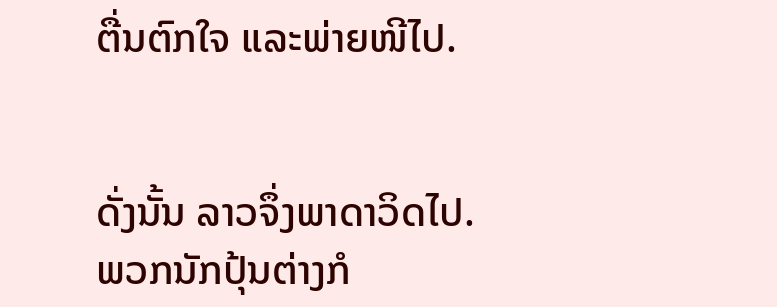ຕື່ນຕົກໃຈ ແລະພ່າຍໜີໄປ.


ດັ່ງນັ້ນ ລາວຈຶ່ງພາດາວິດໄປ. ພວກນັກປຸ້ນຕ່າງກໍ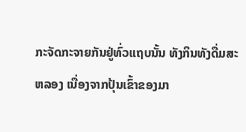ກະຈັດກະຈາຍກັນຢູ່ທົ່ວແຖບນັ້ນ ທັງກິນທັງດື່ມສະຫລອງ ເນື່ອງຈາກປຸ້ນເຂົ້າຂອງມາ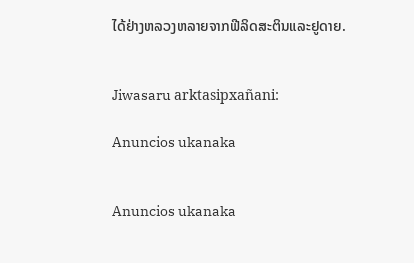ໄດ້ຢ່າງຫລວງຫລາຍຈາກຟີລິດສະຕິນແລະຢູດາຍ.


Jiwasaru arktasipxañani:

Anuncios ukanaka


Anuncios ukanaka